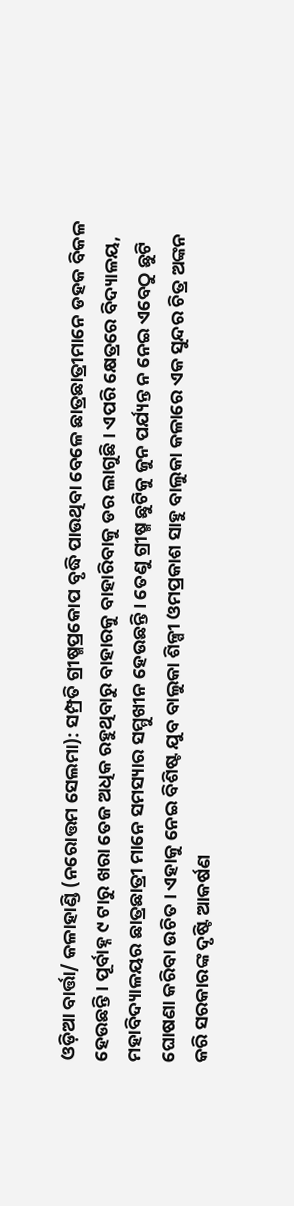ଓଡ଼ିଆ ବାର୍ତ୍ତା/ କଳାହାଣ୍ଡି (ନରୋତ୍ତମ ସେଲମା): ସମ୍ପ୍ରତି ଗ୍ରୀଷ୍ମପ୍ରକୋପ ବୃଦ୍ଧି ପାଉଥିବା ବେଳେ ଛାତ୍ରଛାତ୍ରୀମାନେ ଡହକ ବିକଳ ହେଉଛନ୍ତି । ପୂର୍ବାହ୍ନ ୯ ଟାରୁ ଖରା ତେଜ ଅଧିକ ରହୁଥିବାରୁ ବାହାରକୁ ବାହାରିବାକୁ ଡର ଲାଗୁଛି । ଏପରି କ୍ଷେତ୍ରରେ ବିଦ୍ୟାଳୟ, ମହାବିଦ୍ୟାଳୟର ଛାତ୍ରଛାତ୍ରୀ ମାନେ ସମସ୍ୟାର ସମ୍ମୁଖୀନ ହେଉଛନ୍ତି । ତେଣୁ ଗ୍ରୀଷ୍ମ ଛୁଟିକୁ ଜୁନ ପର୍ଯ୍ୟନ୍ତ ନ ନେଇ ଏବେଠୁ ଛୁଟି ଘୋଷଣା କରିବା ଉଚିତ । ଏହାକୁ ନେଇ ବିଶିଷ୍ଟ ଯୁବ ବାଲୁକା ଶିଳ୍ପୀ ଓମପ୍ରକାଶ ସାହୁ ବାଲୁକା କଳାରେ ଏକ ସୁନ୍ଦର ଚିତ୍ର ଅଙ୍କନ କରି ସରକାରଙ୍କ ଦୃଷ୍ଟି ଆକର୍ଷଣ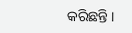କରିଛନ୍ତି ।